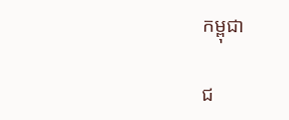កម្ពុជា

ជ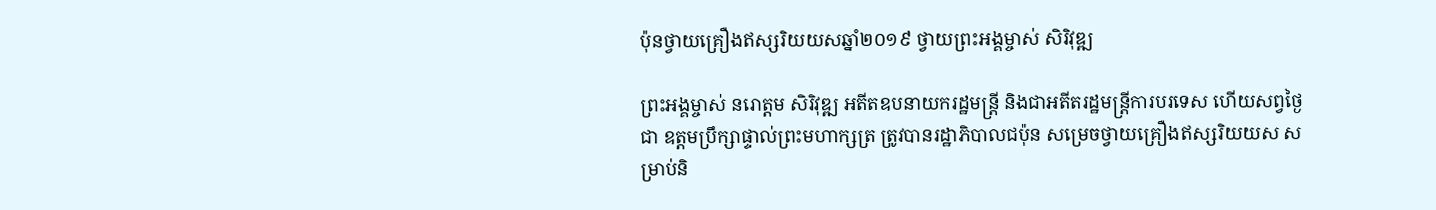ប៉ុនថ្វាយគ្រឿងឥស្សរិយយសឆ្នាំ២០១៩ ថ្វាយព្រះអង្គម្ចាស់ សិរិវុឌ្ឍ

ព្រះអង្គម្ចាស់ នរោត្ដម សិរិវុឌ្ឍ អតីតឧបនាយករដ្ឋមន្ត្រី និងជាអតីតរដ្ឋមន្ត្រីការបរទេស ហើយសព្វថ្ងៃជា ឧត្ដមប្រឹក្សាផ្ទាល់ព្រះមហាក្សត្រ ត្រូវបានរដ្ឋាភិបាលជប៉ុន សម្រេចថ្វាយគ្រឿងឥស្សរិយយស សម្រាប់និ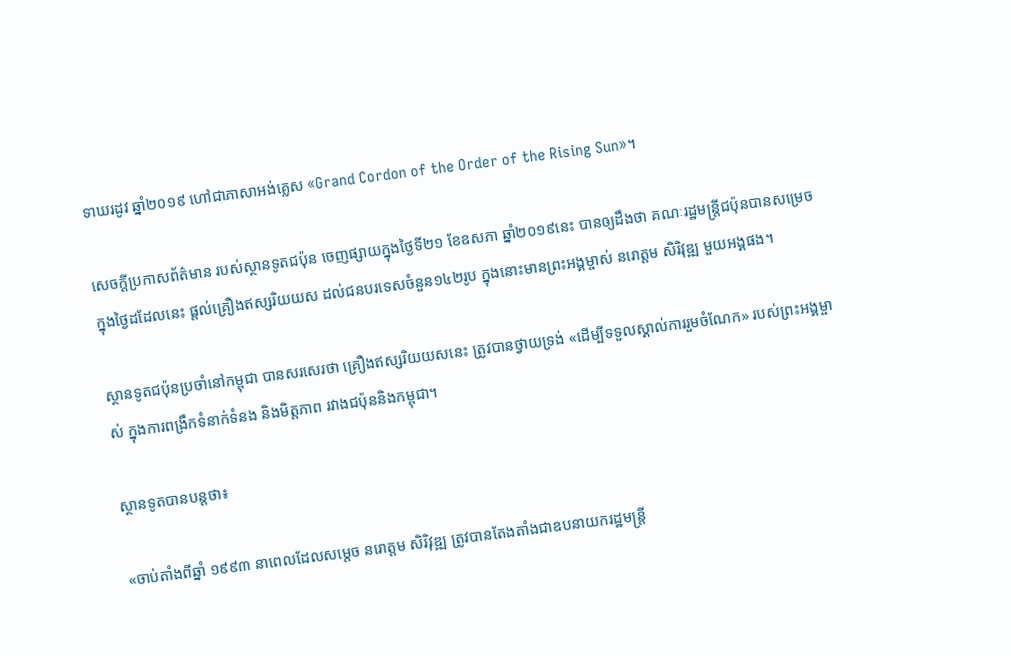ទាឃរដូវ ឆ្នាំ២០១៩ ហៅជាភាសាអង់គ្លេស «Grand Cordon of the Order of the Rising Sun»។

សេចក្ដីប្រកាសព័ត៌មាន របស់ស្ថានទូតជប៉ុន ចេញផ្សាយក្នុងថ្ងៃទី២១ ខែឧសភា ឆ្នាំ២០១៩នេះ បានឲ្យដឹងថា គណៈរដ្ឋមន្ត្រីជប៉ុនបានសម្រេច ក្នុងថ្ងៃដដែលនេះ ផ្ដល់គ្រឿងឥស្សរិយយស ដល់ជនបរទេសចំនួន១៤២រូប ក្នុងនោះមានព្រះអង្គម្ចាស់ នរោត្ដម សិរិវុឌ្ឍ មួយអង្គផង។

ស្ថានទូតជប៉ុនប្រចាំនៅកម្ពុជា បានសរសេរថា គ្រឿងឥស្សរិយយសនេះ ត្រូវបានថ្វាយទ្រង់ «ដើម្បីទទួលស្គាល់ការរួមចំណែក» របស់ព្រះអង្គម្ចាស់ ក្នុងការពង្រឹកទំនាក់ទំនង និងមិត្តភាព រវាងជប៉ុននិងកម្ពុជា។

ស្ថានទូតបានបន្តថា៖

«ចាប់តាំងពីឆ្នាំ ១៩៩៣ នាពេលដែលសម្តេច នរោត្តម សិរិវុឌ្ឍ ត្រូវបានតែងតាំងជាឧបនាយករដ្ឋមន្ត្រី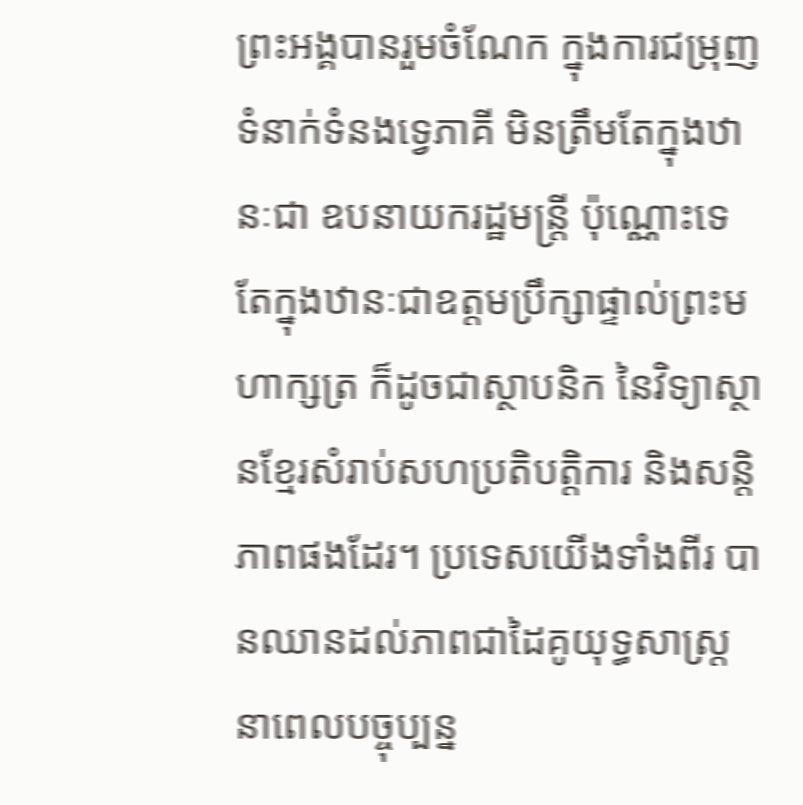ព្រះអង្គបានរួមចំណែក ក្នុងការជម្រុញទំនាក់ទំនងទ្វេភាគី មិនត្រឹមតែក្នុងឋានៈជា ឧបនាយករដ្ឋមន្ត្រី ប៉ុណ្ណោះទេ តែក្នុងឋានៈជាឧត្តមប្រឹក្សាផ្ទាល់ព្រះមហាក្សត្រ ក៏ដូចជាស្ថាបនិក នៃវិទ្យាស្ថានខ្មែរសំរាប់សហប្រតិបត្តិការ និងសន្តិភាពផងដែរ។ ប្រទេសយើងទាំងពីរ បានឈានដល់ភាពជាដៃគូយុទ្ធសាស្ត្រ នាពេលបច្ចុប្បន្ន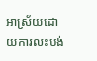អាស្រ័យដោយការលះបង់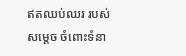ឥតឈប់ឈរ របស់សម្តេច ចំពោះទំនា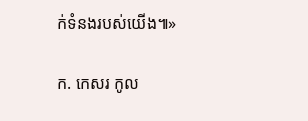ក់ទំនងរបស់យើង៕»

ក. កេសរ កូល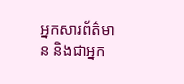អ្នកសារព័ត៌មាន និងជាអ្នក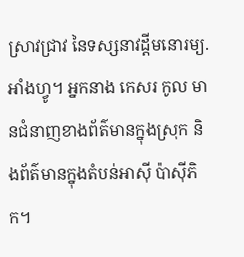ស្រាវជ្រាវ នៃទស្សនាវដ្ដីមនោរម្យ.អាំងហ្វូ។ អ្នកនាង កេសរ កូល មានជំនាញខាងព័ត៌មានក្នុងស្រុក និងព័ត៌មានក្នុងតំបន់អាស៊ី ប៉ាស៊ីភិក។